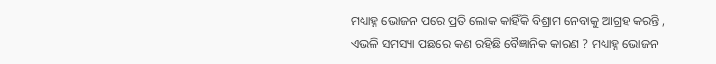ମଧ୍ୟାହ୍ନ ଭୋଜନ ପରେ ପ୍ରତି ଲୋକ କାହିଁକି ବିଶ୍ରାମ ନେବାକୁ ଆଗ୍ରହ କରନ୍ତି , ଏଭଳି ସମସ୍ୟା ପଛରେ କଣ ରହିଛି ବୈଜ୍ଞାନିକ କାରଣ ? ମଧ୍ୟାହ୍ନ ଭୋଜନ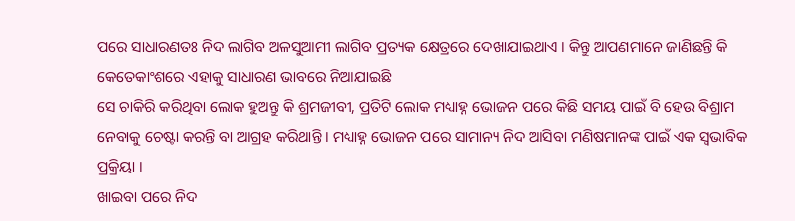ପରେ ସାଧାରଣତଃ ନିଦ ଲାଗିବ ଅଳସୁଆମୀ ଲାଗିବ ପ୍ରତ୍ୟକ କ୍ଷେତ୍ରରେ ଦେଖାଯାଇଥାଏ । କିନ୍ତୁ ଆପଣମାନେ ଜାଣିଛନ୍ତି କି କେତେକାଂଶରେ ଏହାକୁ ସାଧାରଣ ଭାବରେ ନିଆଯାଇଛି
ସେ ଚାକିରି କରିଥିବା ଲୋକ ହୁଅନ୍ତୁ କି ଶ୍ରମଜୀବୀ, ପ୍ରତିଟି ଲୋକ ମଧ୍ୟାହ୍ନ ଭୋଜନ ପରେ କିଛି ସମୟ ପାଇଁ ବି ହେଉ ବିଶ୍ରାମ ନେବାକୁ ଚେଷ୍ଟା କରନ୍ତି ବା ଆଗ୍ରହ କରିଥାନ୍ତି । ମଧ୍ୟାହ୍ନ ଭୋଜନ ପରେ ସାମାନ୍ୟ ନିଦ ଆସିବା ମଣିଷମାନଙ୍କ ପାଇଁ ଏକ ସ୍ୱଭାବିକ ପ୍ରକ୍ରିୟା ।
ଖାଇବା ପରେ ନିଦ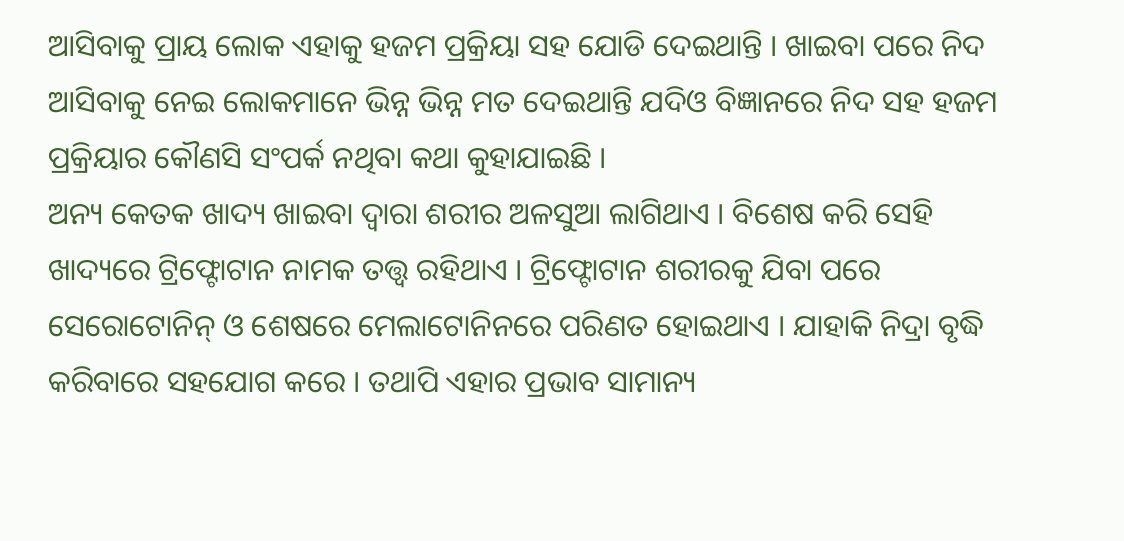ଆସିବାକୁ ପ୍ରାୟ ଲୋକ ଏହାକୁ ହଜମ ପ୍ରକ୍ରିୟା ସହ ଯୋଡି ଦେଇଥାନ୍ତି । ଖାଇବା ପରେ ନିଦ ଆସିବାକୁ ନେଇ ଲୋକମାନେ ଭିନ୍ନ ଭିନ୍ନ ମତ ଦେଇଥାନ୍ତି ଯଦିଓ ବିଜ୍ଞାନରେ ନିଦ ସହ ହଜମ ପ୍ରକ୍ରିୟାର କୌଣସି ସଂପର୍କ ନଥିବା କଥା କୁହାଯାଇଛି ।
ଅନ୍ୟ କେତକ ଖାଦ୍ୟ ଖାଇବା ଦ୍ୱାରା ଶରୀର ଅଳସୁଆ ଲାଗିଥାଏ । ବିଶେଷ କରି ସେହି ଖାଦ୍ୟରେ ଟ୍ରିଫ୍ଟୋଟାନ ନାମକ ତତ୍ତ୍ୱ ରହିଥାଏ । ଟ୍ରିଫ୍ଟୋଟାନ ଶରୀରକୁ ଯିବା ପରେ ସେରୋଟୋନିନ୍ ଓ ଶେଷରେ ମେଲାଟୋନିନରେ ପରିଣତ ହୋଇଥାଏ । ଯାହାକି ନିଦ୍ରା ବୃଦ୍ଧି କରିବାରେ ସହଯୋଗ କରେ । ତଥାପି ଏହାର ପ୍ରଭାବ ସାମାନ୍ୟ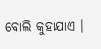ବୋଲି କୁହାଯାଏ ।